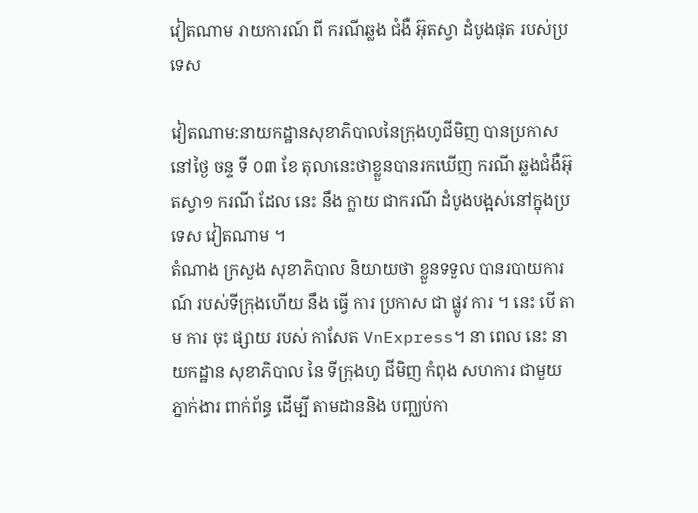វៀតណាម រាយការណ៍ ពី ករណីឆ្លង ជំងឺ អ៊ុតស្វា ដំបូងផុត របស់ប្រទេស

វៀតណាម:នាយកដ្ឋានសុខាភិបាលនៃក្រុងហូជីមិញ បានប្រកាសនៅថ្ងៃ ចន្ទ ទី ០៣ ខែ តុលានេះថាខ្លួនបានរកឃើញ ករណី ឆ្លងជំងឺអ៊ុតស្វា១ ករណី ដែល នេះ នឹង ក្លាយ ជាករណី ដំបូងបង្អស់នៅក្នុងប្រទេស វៀតណាម ។
តំណាង ក្រសួង សុខាភិបាល និយាយថា ខ្លួនទទួល បានរបាយការណ៍ របស់ទីក្រុងហើយ នឹង ធ្វើ ការ ប្រកាស ជា ផ្លូវ ការ ។ នេះ បើ តាម ការ ចុះ ផ្សាយ របស់ កាសែត VnExpress។ នា ពេល នេះ នាយកដ្ឋាន សុខាភិបាល នៃ ទីក្រុងហូ ជីមិញ កំពុង សហការ ជាមួយ ភ្នាក់ងារ ពាក់ព័ន្ធ ដើម្បី តាមដាននិង បញ្ឈប់កា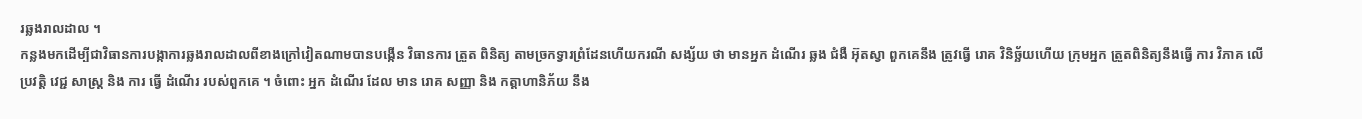រឆ្លងរាលដាល ។
កន្លងមកដើម្បីជាវិធានការបង្កាការឆ្លងរាលដាលពីខាងក្រៅវៀតណាមបានបង្កើន វិធានការ ត្រួត ពិនិត្យ តាមច្រកទ្វារព្រំដែនហើយករណី សង្ស័យ ថា មានអ្នក ដំណើរ ឆ្លង ជំងឺ អ៊ុតស្វា ពួកគេនឹង ត្រូវធ្វើ រោគ វិនិច្ឆ័យហើយ ក្រុមអ្នក ត្រួតពិនិត្យនឹងធ្វើ ការ វិភាគ លើ ប្រវត្តិ វេជ្ជ សាស្ត្រ និង ការ ធ្វើ ដំណើរ របស់ពួកគេ ។ ចំពោះ អ្នក ដំណើរ ដែល មាន រោគ សញ្ញា និង កត្តាហានិភ័យ នឹង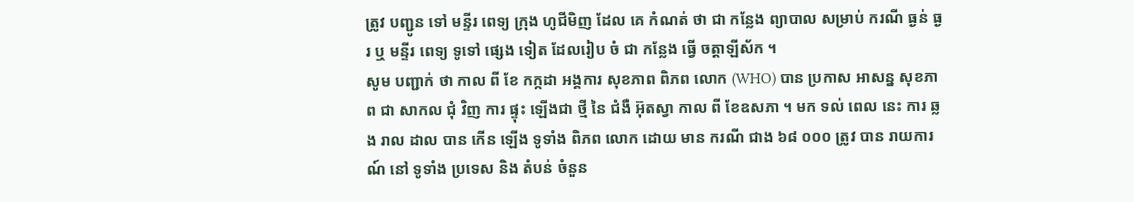ត្រូវ បញ្ជូន ទៅ មន្ទីរ ពេទ្យ ក្រុង ហូជីមិញ ដែល គេ កំណត់ ថា ជា កន្លែង ព្យាបាល សម្រាប់ ករណី ធ្ងន់ ធ្ងរ ឬ មន្ទីរ ពេទ្យ ទូទៅ ផ្សេង ទៀត ដែលរៀប ចំ ជា កន្លែង ធ្វើ ចត្តាឡីស័ក ។
សូម បញ្ជាក់ ថា កាល ពី ខែ កក្កដា អង្គការ សុខភាព ពិភព លោក (WHO) បាន ប្រកាស អាសន្ន សុខភាព ជា សាកល ជុំ វិញ ការ ផ្ទុះ ឡើងជា ថ្មី នៃ ជំងឺ អ៊ុតស្វា កាល ពី ខែឧសភា ។ មក ទល់ ពេល នេះ ការ ឆ្លង រាល ដាល បាន កើន ឡើង ទូទាំង ពិភព លោក ដោយ មាន ករណី ជាង ៦៨ ០០០ ត្រូវ បាន រាយការណ៍ នៅ ទូទាំង ប្រទេស និង តំបន់ ចំនួន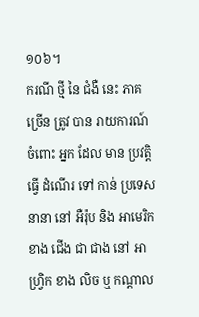១០៦។
ករណី ថ្មី នៃ ជំងឺ នេះ ភាគច្រើន ត្រូវ បាន រាយការណ៍ ចំពោះ អ្នក ដែល មាន ប្រវត្តិ ធ្វើ ដំណើរ ទៅ កាន់ ប្រទេស នានា នៅ អឺរ៉ុប និង អាមេរិក ខាង ជើង ជា ជាង នៅ អាហ្វ្រិក ខាង លិច ឬ កណ្តាល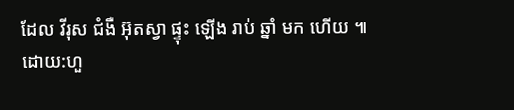ដែល វីរុស ជំងឺ អ៊ុតស្វា ផ្ទុះ ឡើង រាប់ ឆ្នាំ មក ហើយ ៕
ដោយ:ហួ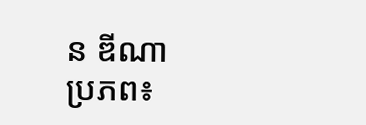ន ឌីណា
ប្រភព៖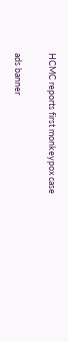HCMC reports first monkeypox case

ads banner